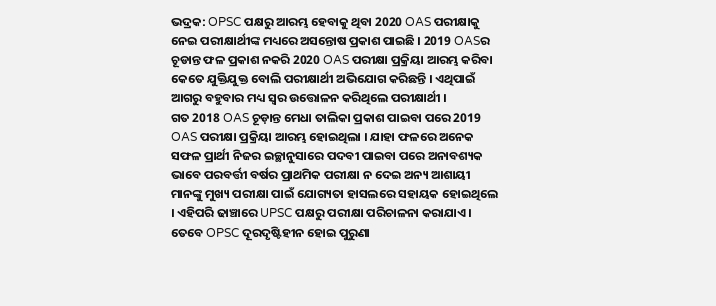ଭଦ୍ରକ: OPSC ପକ୍ଷରୁ ଆରମ୍ଭ ହେବାକୁ ଥିବା 2020 OAS ପରୀକ୍ଷାକୁ ନେଇ ପରୀକ୍ଷାର୍ଥୀଙ୍କ ମଧ୍ୟରେ ଅସନ୍ତୋଷ ପ୍ରକାଶ ପାଇଛି । 2019 OASର ଚୂଡାନ୍ତ ଫଳ ପ୍ରକାଶ ନକରି 2020 OAS ପରୀକ୍ଷା ପ୍ରକ୍ରିୟା ଆରମ୍ଭ କରିବା କେତେ ଯୁକ୍ତିଯୁକ୍ତ ବୋଲି ପରୀକ୍ଷାର୍ଥୀ ଅଭିଯୋଗ କରିଛନ୍ତି । ଏଥିପାଇଁ ଆଗରୁ ବହୁବାର ମଧ୍ୟ ସ୍ବର ଉତ୍ତୋଳନ କରିଥିଲେ ପରୀକ୍ଷାର୍ଥୀ ।
ଗତ 2018 OAS ଚୂଡ଼ାନ୍ତ ମେଧା ତାଲିକା ପ୍ରକାଶ ପାଇବା ପରେ 2019 OAS ପରୀକ୍ଷା ପ୍ରକ୍ରିୟା ଆରମ୍ଭ ହୋଇଥିଲା । ଯାହା ଫଳରେ ଅନେକ ସଫଳ ପ୍ରାର୍ଥୀ ନିଜର ଇଚ୍ଛାନୁସାରେ ପଦବୀ ପାଇବା ପରେ ଅନାବଶ୍ୟକ ଭାବେ ପରବର୍ତ୍ତୀ ବର୍ଷର ପ୍ରାଥମିକ ପରୀକ୍ଷା ନ ଦେଇ ଅନ୍ୟ ଆଶାୟୀ ମାନଙ୍କୁ ମୁଖ୍ୟ ପରୀକ୍ଷା ପାଇଁ ଯୋଗ୍ୟତା ହାସଲରେ ସହାୟକ ହୋଇଥିଲେ । ଏହିପରି ଢାଞ୍ଚାରେ UPSC ପକ୍ଷରୁ ପରୀକ୍ଷା ପରିଚାଳନା କରାଯାଏ। ତେବେ OPSC ଦୂରଦୃଷ୍ଟିହୀନ ହୋଇ ପୁରୁଣା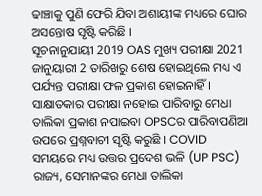ଢାଞ୍ଚାକୁ ପୁଣି ଫେରି ଯିବା ଅଶାୟୀଙ୍କ ମଧ୍ୟରେ ଘୋର ଅସନ୍ତୋଷ ସୃଷ୍ଟି କରିଛି ।
ସୂଚନାନୁଯାୟୀ 2019 OAS ମୁଖ୍ୟ ପରୀକ୍ଷା 2021 ଜାନୁୟାରୀ 2 ତାରିଖରୁ ଶେଷ ହୋଇଥିଲେ ମଧ୍ୟ ଏ ପର୍ଯ୍ୟନ୍ତ ପରୀକ୍ଷା ଫଳ ପ୍ରକାଶ ହୋଇନାହିଁ । ସାକ୍ଷାତକାର ପରୀକ୍ଷା ନହୋଇ ପାରିବାରୁ ମେଧା ତାଲିକା ପ୍ରକାଶ ନପାଇବା OPSCର ପାରିବାପଣିଆ ଉପରେ ପ୍ରଶ୍ନବାଚୀ ସୃଷ୍ଟି କରୁଛି । COVID ସମୟରେ ମଧ୍ୟ ଉତ୍ତର ପ୍ରଦେଶ ଭଳି (UP PSC) ରାଜ୍ୟ, ସେମାନଙ୍କର ମେଧା ତାଲିକା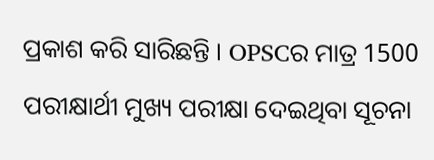ପ୍ରକାଶ କରି ସାରିଛନ୍ତି । OPSCର ମାତ୍ର 1500 ପରୀକ୍ଷାର୍ଥୀ ମୁଖ୍ୟ ପରୀକ୍ଷା ଦେଇଥିବା ସୂଚନା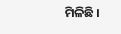ମିଳିଛି ।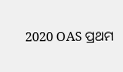2020 OAS ପ୍ରଥମ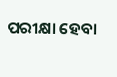ପରୀକ୍ଷା ହେବା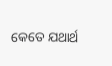କେତେ ଯଥାର୍ଥ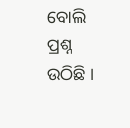ବୋଲି ପ୍ରଶ୍ନ ଉଠିଛି ।